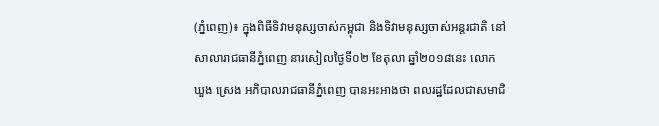(ភ្នំពេញ)៖ ក្នុងពិធីទិវាមនុស្សចាស់កម្ពុជា និងទិវាមនុស្សចាស់អន្តរជាតិ នៅសាលារាជធានីភ្នំពេញ នារសៀលថ្ងៃទី០២ ខែតុលា ឆ្នាំ២០១៨នេះ លោក ឃួង ស្រេង អភិបាលរាជធានីភ្នំពេញ បានអះអាងថា ពលរដ្ឋដែលជាសមាជិ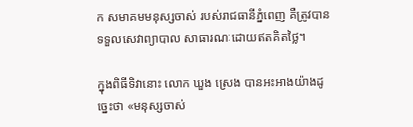ក សមាគមមនុស្សចាស់ របស់រាជធានីភ្នំពេញ គឺត្រូវបានទទួលសេវាព្យាបាល សាធារណៈដោយឥតគិតថ្លៃ។

ក្នុងពិធីទិវានោះ លោក ឃួង ស្រេង បានអះអាងយ៉ាងដូច្នេះថា «មនុស្សចាស់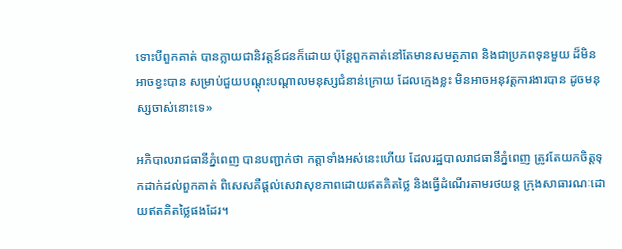ទោះបីពួកគាត់ បានក្លាយជានិវត្តន៍ជនក៏ដោយ ប៉ុន្តែពួកគាត់នៅតែមានសមត្ថភាព និងជាប្រភពទុនមួយ ដ៏មិនអាចខ្វះបាន សម្រាប់ជួយបណ្តុះបណ្តាលមនុស្សជំនាន់ក្រោយ ដែលក្មេងខ្លះ មិនអាចអនុវត្តការងារបាន ដូចមនុស្សចាស់នោះទេ»

អភិបាលរាជធានីភ្នំពេញ បានបញ្ជាក់ថា កត្តាទាំងអស់នេះហើយ ដែលរដ្ឋបាលរាជធានីភ្នំពេញ ត្រូវតែយកចិត្តទុកដាក់ដល់ពួកគាត់ ពិសេសគឺផ្តល់សេវាសុខភាពដោយឥតគិតថ្លៃ និងធ្វើដំណើរតាមរថយន្ត ក្រុងសាធារណៈដោយឥតគិតថ្លៃផងដែរ។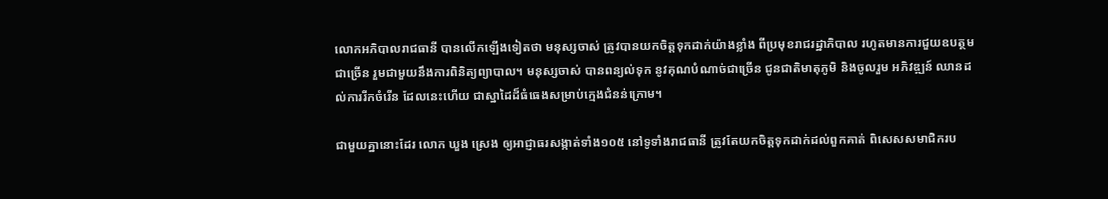លោកអភិបាលរាជធានី បានលើកឡើងទៀតថា មនុស្សចាស់ ត្រូវបានយកចិត្តទុកដាក់យ៉ាងខ្លាំង ពីប្រមុខរាជរដ្ឋាភិបាល រហូតមានការជួយឧបត្ថមជាច្រើន រួមជាមួយនឹងការពិនិត្យព្យាបាល។ មនុស្សចាស់ បានពន្យល់ទុក នូវគុណបំណាច់ជាច្រើន ជូនជាតិមាតុភូមិ និងចូលរួម អភិវឌ្ឍន៍ ឈានដល់ការរីកចំរើន ដែលនេះហើយ ជាស្នាដៃដ៏ធំធេងសម្រាប់ក្មេងជំនន់ក្រោម។

ជាមួយគ្នានោះដែរ លោក ឃួង ស្រេង ឲ្យអាជ្ញាធរសង្កាត់ទាំង១០៥ នៅទូទាំងរាជធានី ត្រូវតែយកចិត្តទុកដាក់ដល់ពួកគាត់ ពិសេសសមាជិករប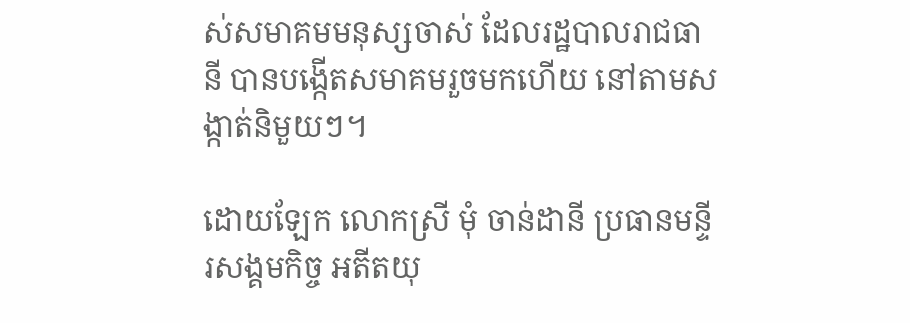ស់សមាគមមនុស្សចាស់ ដែលរដ្ឋបាលរាជធានី បានបង្កើតសមាគមរួចមកហើយ នៅតាមសង្កាត់និមួយៗ។

ដោយឡែក លោកស្រី មុំ ចាន់ដានី ប្រធានមន្ទីរសង្គមកិច្ច អតីតយុ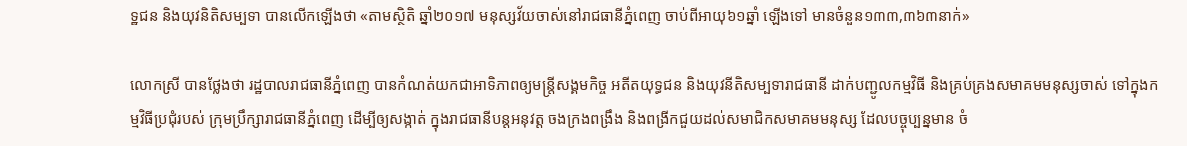ទ្ឋជន និងយុវនិតិសម្បទា បានលើកឡើងថា «តាមស្ថិតិ ឆ្នាំ២០១៧ មនុស្សវ័យចាស់នៅរាជធានីភ្នំពេញ ចាប់ពីអាយុ៦១ឆ្នាំ ឡើងទៅ មានចំនួន១៣៣,៣៦៣នាក់»

លោកស្រី បានថ្លែងថា រដ្ឋបាលរាជធានីភ្នំពេញ បានកំណត់យកជាអាទិភាពឲ្យមន្ត្រីសង្គមកិច្ច អតីតយុទ្ធជន និងយុវនីតិសម្បទារាជធានី ដាក់បញ្ជូលកម្មវិធី និងគ្រប់គ្រងសមាគមមនុស្សចាស់ ទៅក្នុងកម្មវិធីប្រជុំរបស់ ក្រុមប្រឹក្សារាជធានីភ្នំពេញ ដើម្បីឲ្យសង្កាត់ ក្នុងរាជធានីបន្តអនុវត្ត ចងក្រងពង្រឹង និងពង្រីកជួយដល់សមាជិកសមាគមមនុស្ស ដែលបច្ចុប្បន្នមាន ចំ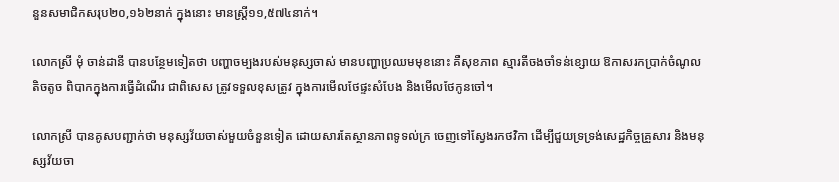នួនសមាជិកសរុប២០,១៦២នាក់ ក្នុងនោះ មានស្រ្តី១១,៥៧៤នាក់។

លោកស្រី មុំ ចាន់ដានី បានបន្ថែមទៀតថា បញ្ហាចម្បងរបស់មនុស្សចាស់ មានបញ្ហាប្រឈមមុខនោះ គឺសុខភាព ស្មារតីចងចាំទន់ខ្សោយ ឱកាសរកប្រាក់ចំណូលតិចតូច ពិបាកក្នុងការធ្វើដំណើរ ជាពិសេស ត្រូវទទួលខុសត្រូវ ក្នុងការមើលថែផ្ទះសំបែង និងមើលថែកូនចៅ។

លោកស្រី បានគូសបញ្ជាក់ថា មនុស្សវ័យចាស់មួយចំនួនទៀត ដោយសារតែស្ថានភាពទូទល់ក្រ ចេញទៅស្វែងរកថវិកា ដើម្បីជួយទ្រទ្រង់សេដ្ឋកិច្ចគ្រួសារ និងមនុស្សវ័យចា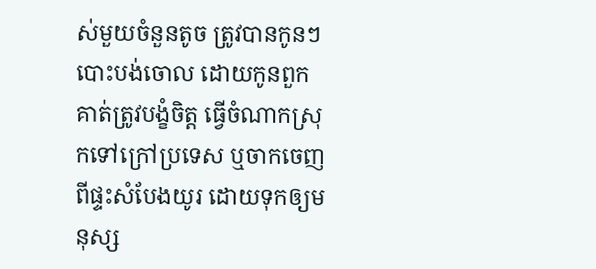ស់មួយចំនួនតូច ត្រូវបានកូនៗបោះបង់ចោល ដោយកូនពួកគាត់ត្រូវបង្ខំចិត្ត ធ្វើចំណាកស្រុកទៅក្រៅប្រទេស ឬចាកចេញពីផ្ទះសំបែងយូរ ដោយទុកឲ្យមនុស្ស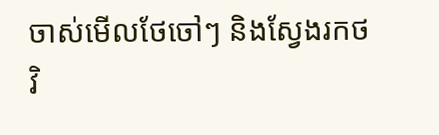ចាស់មើលថែចៅៗ និងស្វែងរកថវិ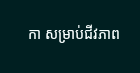កា សម្រាប់ជីវភាព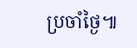ប្រចាំថ្ងៃ៕